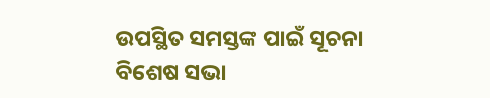ଉପସ୍ଥିତ ସମସ୍ତଙ୍କ ପାଇଁ ସୂଚନା
ବିଶେଷ ସଭା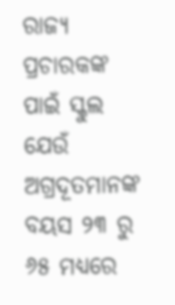ରାଜ୍ୟ ପ୍ରଚାରକଙ୍କ ପାଇଁ ସ୍କୁଲ ଯେଉଁ ଅଗ୍ରଦୂତମାନଙ୍କ ବୟସ ୨୩ ରୁ ୬୫ ମଧ୍ୟରେ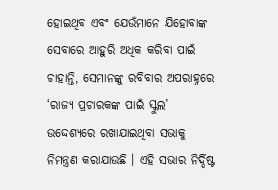ହୋଇଥିବ ଏବଂ ଯେଉଁମାନେ ଯିହୋବାଙ୍କ ସେବାରେ ଆହୁରି ଅଧିକ କରିବା ପାଇଁ ଚାହାନ୍ତି, ସେମାନଙ୍କୁ ରବିବାର ଅପରାହ୍ନରେ ‘ରାଜ୍ୟ ପ୍ରଚାରକଙ୍କ ପାଇଁ ସ୍କୁଲ’ ଉଦ୍ଦେଶ୍ୟରେ ରଖାଯାଇଥିବା ସଭାକୁ ନିମନ୍ତ୍ରଣ କରାଯାଉଛି । ଏହି ସଭାର ନିର୍ଦ୍ଦିଷ୍ଟ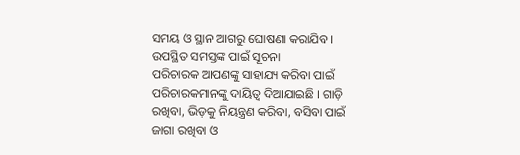ସମୟ ଓ ସ୍ଥାନ ଆଗରୁ ଘୋଷଣା କରାଯିବ ।
ଉପସ୍ଥିତ ସମସ୍ତଙ୍କ ପାଇଁ ସୂଚନା
ପରିଚାରକ ଆପଣଙ୍କୁ ସାହାଯ୍ୟ କରିବା ପାଇଁ ପରିଚାରକମାନଙ୍କୁ ଦାୟିତ୍ୱ ଦିଆଯାଇଛି । ଗାଡ଼ି ରଖିବା, ଭିଡ଼କୁ ନିୟନ୍ତ୍ରଣ କରିବା, ବସିବା ପାଇଁ ଜାଗା ରଖିବା ଓ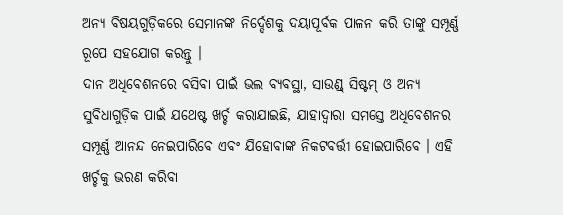ଅନ୍ୟ ବିଷୟଗୁଡ଼ିକରେ ସେମାନଙ୍କ ନିର୍ଦ୍ଦେଶକୁ ଦୟାପୂର୍ବକ ପାଳନ କରି ତାଙ୍କୁ ସମ୍ପୂର୍ଣ୍ଣ ରୂପେ ସହଯୋଗ କରନ୍ତୁ ।
ଦାନ ଅଧିବେଶନରେ ବସିବା ପାଇଁ ଭଲ ବ୍ୟବସ୍ଥା, ସାଉଣ୍ଡ୍ ସିଷ୍ଟମ୍ ଓ ଅନ୍ୟ ସୁବିଧାଗୁଡ଼ିକ ପାଇଁ ଯଥେଷ୍ଟ ଖର୍ଚ୍ଚ କରାଯାଇଛି, ଯାହାଦ୍ୱାରା ସମସ୍ତେ ଅଧିବେଶନର ସମ୍ପୂର୍ଣ୍ଣ ଆନନ୍ଦ ନେଇପାରିବେ ଏବଂ ଯିହୋବାଙ୍କ ନିକଟବର୍ତ୍ତୀ ହୋଇପାରିବେ । ଏହି ଖର୍ଚ୍ଚକୁ ଭରଣ କରିବା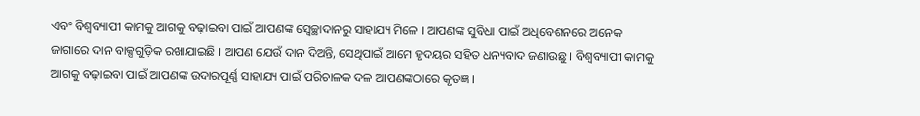ଏବଂ ବିଶ୍ୱବ୍ୟାପୀ କାମକୁ ଆଗକୁ ବଢ଼ାଇବା ପାଇଁ ଆପଣଙ୍କ ସ୍ୱେଚ୍ଛାଦାନରୁ ସାହାଯ୍ୟ ମିଳେ । ଆପଣଙ୍କ ସୁବିଧା ପାଇଁ ଅଧିବେଶନରେ ଅନେକ ଜାଗାରେ ଦାନ ବାକ୍ସଗୁଡ଼ିକ ରଖାଯାଇଛି । ଆପଣ ଯେଉଁ ଦାନ ଦିଅନ୍ତି, ସେଥିପାଇଁ ଆମେ ହୃଦୟର ସହିତ ଧନ୍ୟବାଦ ଜଣାଉଛୁ । ବିଶ୍ୱବ୍ୟାପୀ କାମକୁ ଆଗକୁ ବଢ଼ାଇବା ପାଇଁ ଆପଣଙ୍କ ଉଦାରପୂର୍ଣ୍ଣ ସାହାଯ୍ୟ ପାଇଁ ପରିଚାଳକ ଦଳ ଆପଣଙ୍କଠାରେ କୃତଜ୍ଞ ।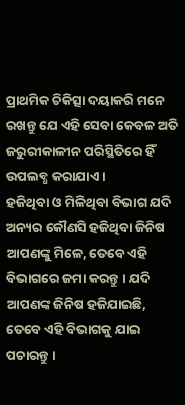ପ୍ରାଥମିକ ଚିକିତ୍ସା ଦୟାକରି ମନେ ରଖନ୍ତୁ ଯେ ଏହି ସେବା କେବଳ ଅତି ଜରୁରୀକାଳୀନ ପରିସ୍ଥିତିରେ ହିଁ ଉପଲବ୍ଧ କରାଯାଏ ।
ହଜିଥିବା ଓ ମିଳିଥିବା ବିଭାଗ ଯଦି ଅନ୍ୟର କୌଣସି ହଜିଥିବା ଜିନିଷ ଆପଣଙ୍କୁ ମିଳେ, ତେବେ ଏହି ବିଭାଗରେ ଜମା କରନ୍ତୁ । ଯଦି ଆପଣଙ୍କ ଜିନିଷ ହଜିଯାଇଛି, ତେବେ ଏହି ବିଭାଗକୁ ଯାଇ ପଚାରନ୍ତୁ ।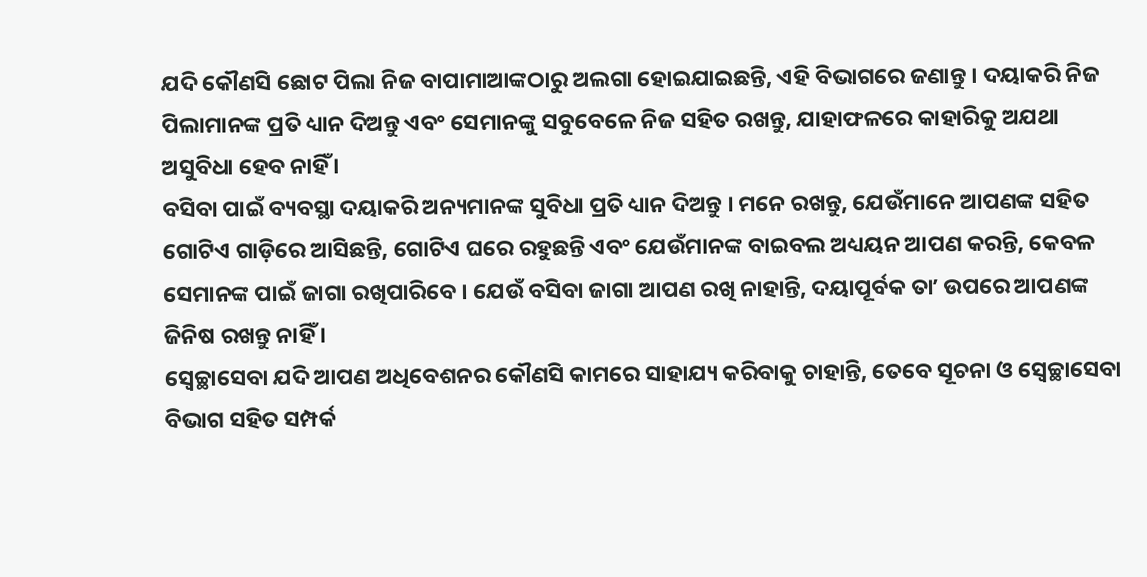ଯଦି କୌଣସି ଛୋଟ ପିଲା ନିଜ ବାପାମାଆଙ୍କଠାରୁ ଅଲଗା ହୋଇଯାଇଛନ୍ତି, ଏହି ବିଭାଗରେ ଜଣାନ୍ତୁ । ଦୟାକରି ନିଜ ପିଲାମାନଙ୍କ ପ୍ରତି ଧ୍ୟାନ ଦିଅନ୍ତୁ ଏବଂ ସେମାନଙ୍କୁ ସବୁବେଳେ ନିଜ ସହିତ ରଖନ୍ତୁ, ଯାହାଫଳରେ କାହାରିକୁ ଅଯଥା ଅସୁବିଧା ହେବ ନାହିଁ ।
ବସିବା ପାଇଁ ବ୍ୟବସ୍ଥା ଦୟାକରି ଅନ୍ୟମାନଙ୍କ ସୁବିଧା ପ୍ରତି ଧ୍ୟାନ ଦିଅନ୍ତୁ । ମନେ ରଖନ୍ତୁ, ଯେଉଁମାନେ ଆପଣଙ୍କ ସହିତ ଗୋଟିଏ ଗାଡ଼ିରେ ଆସିଛନ୍ତି, ଗୋଟିଏ ଘରେ ରହୁଛନ୍ତି ଏବଂ ଯେଉଁମାନଙ୍କ ବାଇବଲ ଅଧ୍ୟୟନ ଆପଣ କରନ୍ତି, କେବଳ ସେମାନଙ୍କ ପାଇଁ ଜାଗା ରଖିପାରିବେ । ଯେଉଁ ବସିବା ଜାଗା ଆପଣ ରଖି ନାହାନ୍ତି, ଦୟାପୂର୍ବକ ତାʼ ଉପରେ ଆପଣଙ୍କ ଜିନିଷ ରଖନ୍ତୁ ନାହିଁ ।
ସ୍ୱେଚ୍ଛାସେବା ଯଦି ଆପଣ ଅଧିବେଶନର କୌଣସି କାମରେ ସାହାଯ୍ୟ କରିବାକୁ ଚାହାନ୍ତି, ତେବେ ସୂଚନା ଓ ସ୍ୱେଚ୍ଛାସେବା ବିଭାଗ ସହିତ ସମ୍ପର୍କ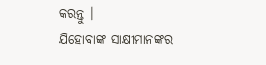କରନ୍ତୁ ।
ଯିହୋବାଙ୍କ ସାକ୍ଷୀମାନଙ୍କର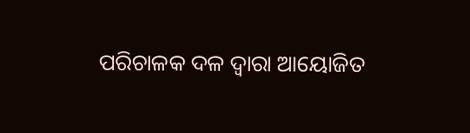ପରିଚାଳକ ଦଳ ଦ୍ୱାରା ଆୟୋଜିତ